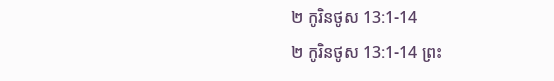២ កូរិនថូស 13:1-14
២ កូរិនថូស 13:1-14 ព្រះ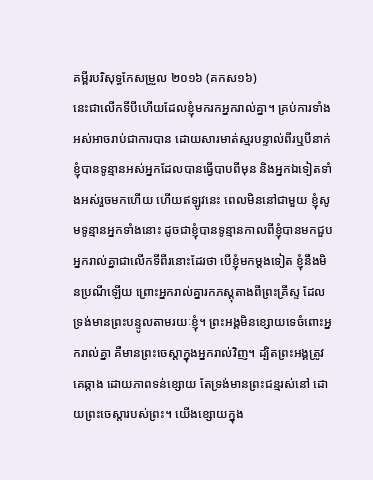គម្ពីរបរិសុទ្ធកែសម្រួល ២០១៦ (គកស១៦)
នេះជាលើកទីបីហើយដែលខ្ញុំមករកអ្នករាល់គ្នា។ គ្រប់ការទាំងអស់អាចរាប់ជាការបាន ដោយសារមាត់ស្មរបន្ទាល់ពីរឬបីនាក់ ខ្ញុំបានទូន្មានអស់អ្នកដែលបានធ្វើបាបពីមុន និងអ្នកឯទៀតទាំងអស់រួចមកហើយ ហើយឥឡូវនេះ ពេលមិននៅជាមួយ ខ្ញុំសូមទូន្មានអ្នកទាំងនោះ ដូចជាខ្ញុំបានទូន្មានកាលពីខ្ញុំបានមកជួបអ្នករាល់គ្នាជាលើកទីពីរនោះដែរថា បើខ្ញុំមកម្តងទៀត ខ្ញុំនឹងមិនប្រណីឡើយ ព្រោះអ្នករាល់គ្នារកភស្តុតាងពីព្រះគ្រីស្ទ ដែលទ្រង់មានព្រះបន្ទូលតាមរយៈខ្ញុំ។ ព្រះអង្គមិនខ្សោយទេចំពោះអ្នករាល់គ្នា គឺមានព្រះចេស្តាក្នុងអ្នករាល់វិញ។ ដ្បិតព្រះអង្គត្រូវគេឆ្កាង ដោយភាពទន់ខ្សោយ តែទ្រង់មានព្រះជន្មរស់នៅ ដោយព្រះចេស្តារបស់ព្រះ។ យើងខ្សោយក្នុង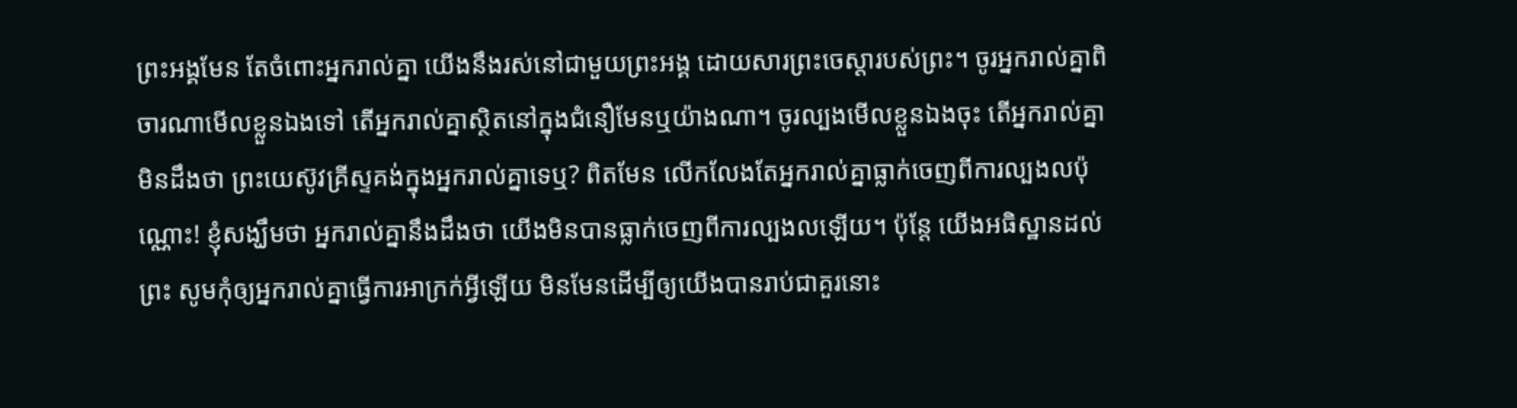ព្រះអង្គមែន តែចំពោះអ្នករាល់គ្នា យើងនឹងរស់នៅជាមួយព្រះអង្គ ដោយសារព្រះចេស្តារបស់ព្រះ។ ចូរអ្នករាល់គ្នាពិចារណាមើលខ្លួនឯងទៅ តើអ្នករាល់គ្នាស្ថិតនៅក្នុងជំនឿមែនឬយ៉ាងណា។ ចូរល្បងមើលខ្លួនឯងចុះ តើអ្នករាល់គ្នាមិនដឹងថា ព្រះយេស៊ូវគ្រីស្ទគង់ក្នុងអ្នករាល់គ្នាទេឬ? ពិតមែន លើកលែងតែអ្នករាល់គ្នាធ្លាក់ចេញពីការល្បងលប៉ុណ្ណោះ! ខ្ញុំសង្ឃឹមថា អ្នករាល់គ្នានឹងដឹងថា យើងមិនបានធ្លាក់ចេញពីការល្បងលឡើយ។ ប៉ុន្តែ យើងអធិស្ឋានដល់ព្រះ សូមកុំឲ្យអ្នករាល់គ្នាធ្វើការអាក្រក់អ្វីឡើយ មិនមែនដើម្បីឲ្យយើងបានរាប់ជាគួរនោះ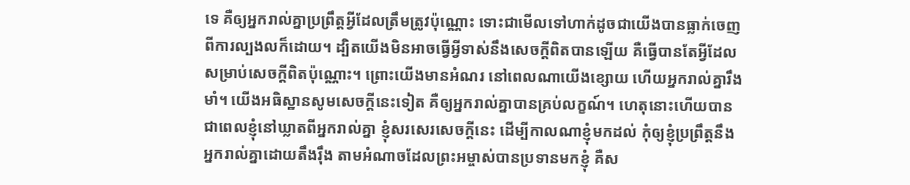ទេ គឺឲ្យអ្នករាល់គ្នាប្រព្រឹត្តអ្វីដែលត្រឹមត្រូវប៉ុណ្ណោះ ទោះជាមើលទៅហាក់ដូចជាយើងបានធ្លាក់ចេញពីការល្បងលក៏ដោយ។ ដ្បិតយើងមិនអាចធ្វើអ្វីទាស់នឹងសេចក្តីពិតបានឡើយ គឺធ្វើបានតែអ្វីដែលសម្រាប់សេចក្តីពិតប៉ុណ្ណោះ។ ព្រោះយើងមានអំណរ នៅពេលណាយើងខ្សោយ ហើយអ្នករាល់គ្នារឹងមាំ។ យើងអធិស្ឋានសូមសេចក្តីនេះទៀត គឺឲ្យអ្នករាល់គ្នាបានគ្រប់លក្ខណ៍។ ហេតុនោះហើយបានជាពេលខ្ញុំនៅឃ្លាតពីអ្នករាល់គ្នា ខ្ញុំសរសេរសេចក្ដីនេះ ដើម្បីកាលណាខ្ញុំមកដល់ កុំឲ្យខ្ញុំប្រព្រឹត្តនឹងអ្នករាល់គ្នាដោយតឹងរ៉ឹង តាមអំណាចដែលព្រះអម្ចាស់បានប្រទានមកខ្ញុំ គឺស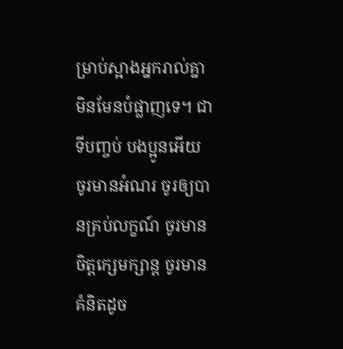ម្រាប់ស្អាងអ្នករាល់គ្នា មិនមែនបំផ្លាញទេ។ ជាទីបញ្ចប់ បងប្អូនអើយ ចូរមានអំណរ ចូរឲ្យបានគ្រប់លក្ខណ៍ ចូរមានចិត្តក្សេមក្សាន្ត ចូរមានគំនិតដូច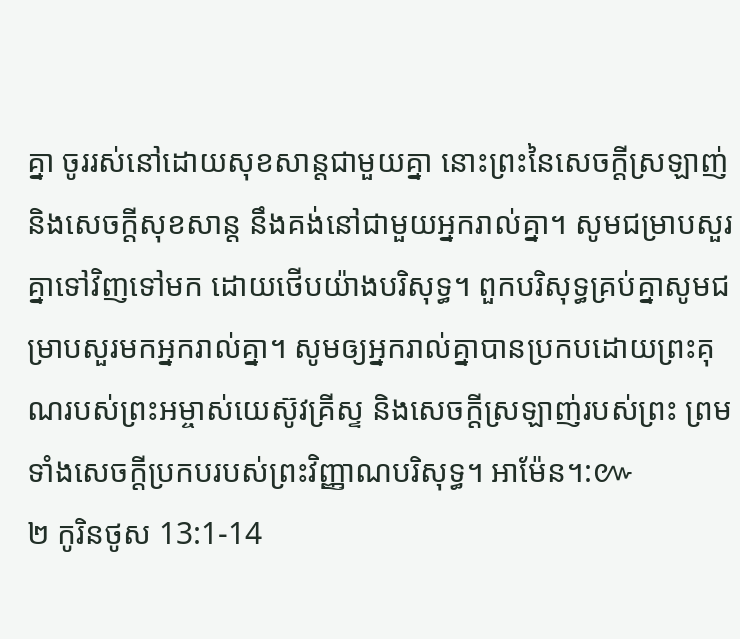គ្នា ចូររស់នៅដោយសុខសាន្តជាមួយគ្នា នោះព្រះនៃសេចក្តីស្រឡាញ់ និងសេចក្តីសុខសាន្ត នឹងគង់នៅជាមួយអ្នករាល់គ្នា។ សូមជម្រាបសួរគ្នាទៅវិញទៅមក ដោយថើបយ៉ាងបរិសុទ្ធ។ ពួកបរិសុទ្ធគ្រប់គ្នាសូមជម្រាបសួរមកអ្នករាល់គ្នា។ សូមឲ្យអ្នករាល់គ្នាបានប្រកបដោយព្រះគុណរបស់ព្រះអម្ចាស់យេស៊ូវគ្រីស្ទ និងសេចក្តីស្រឡាញ់របស់ព្រះ ព្រមទាំងសេចក្តីប្រកបរបស់ព្រះវិញ្ញាណបរិសុទ្ធ។ អាម៉ែន។:៚
២ កូរិនថូស 13:1-14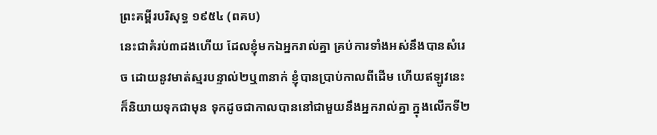ព្រះគម្ពីរបរិសុទ្ធ ១៩៥៤ (ពគប)
នេះជាគំរប់៣ដងហើយ ដែលខ្ញុំមកឯអ្នករាល់គ្នា គ្រប់ការទាំងអស់នឹងបានសំរេច ដោយនូវមាត់ស្មរបន្ទាល់២ឬ៣នាក់ ខ្ញុំបានប្រាប់កាលពីដើម ហើយឥឡូវនេះក៏និយាយទុកជាមុន ទុកដូចជាកាលបាននៅជាមួយនឹងអ្នករាល់គ្នា ក្នុងលើកទី២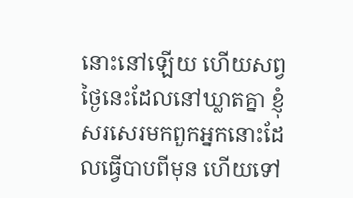នោះនៅឡើយ ហើយសព្វថ្ងៃនេះដែលនៅឃ្លាតគ្នា ខ្ញុំសរសេរមកពួកអ្នកនោះដែលធ្វើបាបពីមុន ហើយទៅ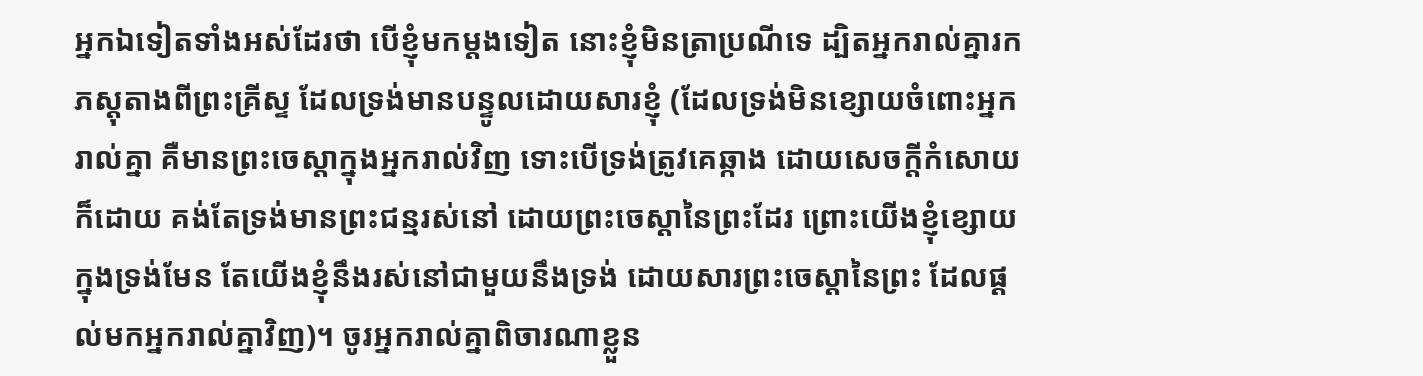អ្នកឯទៀតទាំងអស់ដែរថា បើខ្ញុំមកម្តងទៀត នោះខ្ញុំមិនត្រាប្រណីទេ ដ្បិតអ្នករាល់គ្នារកភស្តុតាងពីព្រះគ្រីស្ទ ដែលទ្រង់មានបន្ទូលដោយសារខ្ញុំ (ដែលទ្រង់មិនខ្សោយចំពោះអ្នករាល់គ្នា គឺមានព្រះចេស្តាក្នុងអ្នករាល់វិញ ទោះបើទ្រង់ត្រូវគេឆ្កាង ដោយសេចក្ដីកំសោយក៏ដោយ គង់តែទ្រង់មានព្រះជន្មរស់នៅ ដោយព្រះចេស្តានៃព្រះដែរ ព្រោះយើងខ្ញុំខ្សោយក្នុងទ្រង់មែន តែយើងខ្ញុំនឹងរស់នៅជាមួយនឹងទ្រង់ ដោយសារព្រះចេស្តានៃព្រះ ដែលផ្តល់មកអ្នករាល់គ្នាវិញ)។ ចូរអ្នករាល់គ្នាពិចារណាខ្លួន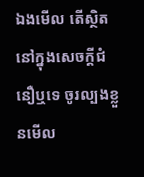ឯងមើល តើស្ថិតនៅក្នុងសេចក្ដីជំនឿឬទេ ចូរល្បងខ្លួនមើល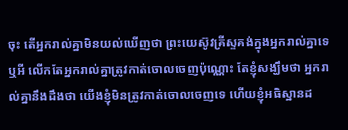ចុះ តើអ្នករាល់គ្នាមិនយល់ឃើញថា ព្រះយេស៊ូវគ្រីស្ទគង់ក្នុងអ្នករាល់គ្នាទេឬអី លើកតែអ្នករាល់គ្នាត្រូវកាត់ចោលចេញប៉ុណ្ណោះ តែខ្ញុំសង្ឃឹមថា អ្នករាល់គ្នានឹងដឹងថា យើងខ្ញុំមិនត្រូវកាត់ចោលចេញទេ ហើយខ្ញុំអធិស្ឋានដ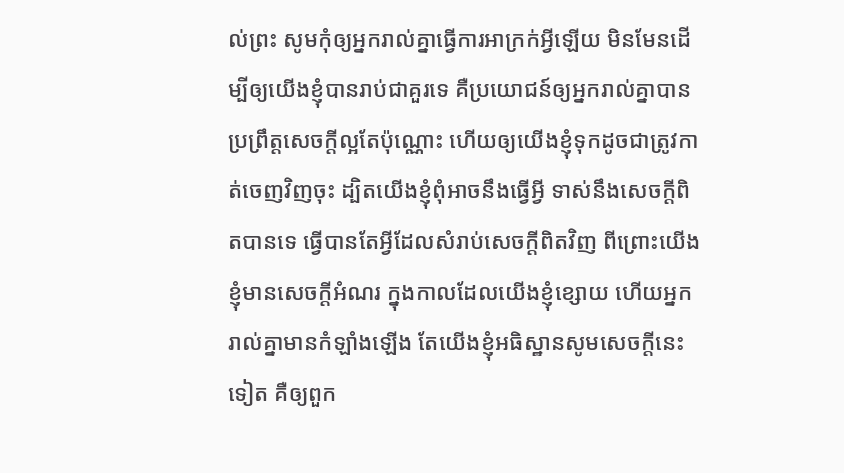ល់ព្រះ សូមកុំឲ្យអ្នករាល់គ្នាធ្វើការអាក្រក់អ្វីឡើយ មិនមែនដើម្បីឲ្យយើងខ្ញុំបានរាប់ជាគួរទេ គឺប្រយោជន៍ឲ្យអ្នករាល់គ្នាបានប្រព្រឹត្តសេចក្ដីល្អតែប៉ុណ្ណោះ ហើយឲ្យយើងខ្ញុំទុកដូចជាត្រូវកាត់ចេញវិញចុះ ដ្បិតយើងខ្ញុំពុំអាចនឹងធ្វើអ្វី ទាស់នឹងសេចក្ដីពិតបានទេ ធ្វើបានតែអ្វីដែលសំរាប់សេចក្ដីពិតវិញ ពីព្រោះយើងខ្ញុំមានសេចក្ដីអំណរ ក្នុងកាលដែលយើងខ្ញុំខ្សោយ ហើយអ្នករាល់គ្នាមានកំឡាំងឡើង តែយើងខ្ញុំអធិស្ឋានសូមសេចក្ដីនេះទៀត គឺឲ្យពួក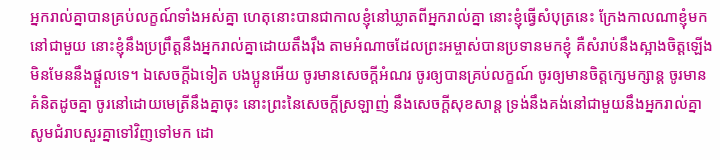អ្នករាល់គ្នាបានគ្រប់លក្ខណ៍ទាំងអស់គ្នា ហេតុនោះបានជាកាលខ្ញុំនៅឃ្លាតពីអ្នករាល់គ្នា នោះខ្ញុំធ្វើសំបុត្រនេះ ក្រែងកាលណាខ្ញុំមកនៅជាមួយ នោះខ្ញុំនឹងប្រព្រឹត្តនឹងអ្នករាល់គ្នាដោយតឹងរុឹង តាមអំណាចដែលព្រះអម្ចាស់បានប្រទានមកខ្ញុំ គឺសំរាប់នឹងស្អាងចិត្តឡើង មិនមែននឹងផ្តួលទេ។ ឯសេចក្ដីឯទៀត បងប្អូនអើយ ចូរមានសេចក្ដីអំណរ ចូរឲ្យបានគ្រប់លក្ខណ៍ ចូរឲ្យមានចិត្តក្សេមក្សាន្ត ចូរមានគំនិតដូចគ្នា ចូរនៅដោយមេត្រីនឹងគ្នាចុះ នោះព្រះនៃសេចក្ដីស្រឡាញ់ នឹងសេចក្ដីសុខសាន្ត ទ្រង់នឹងគង់នៅជាមួយនឹងអ្នករាល់គ្នា សូមជំរាបសួរគ្នាទៅវិញទៅមក ដោ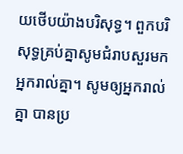យថើបយ៉ាងបរិសុទ្ធ។ ពួកបរិសុទ្ធគ្រប់គ្នាសូមជំរាបសួរមកអ្នករាល់គ្នា។ សូមឲ្យអ្នករាល់គ្នា បានប្រ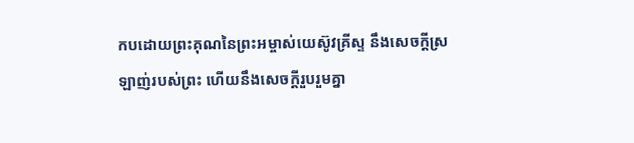កបដោយព្រះគុណនៃព្រះអម្ចាស់យេស៊ូវគ្រីស្ទ នឹងសេចក្ដីស្រឡាញ់របស់ព្រះ ហើយនឹងសេចក្ដីរួបរួមគ្នា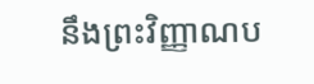នឹងព្រះវិញ្ញាណប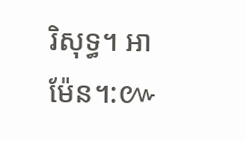រិសុទ្ធ។ អាម៉ែន។:៚